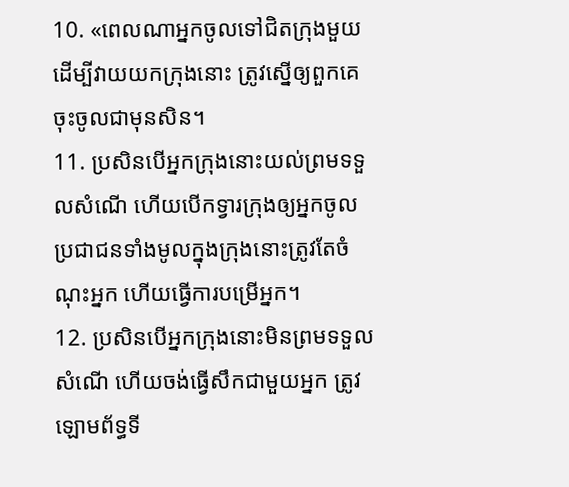10. «ពេលណាអ្នកចូលទៅជិតក្រុងមួយ ដើម្បីវាយយកក្រុងនោះ ត្រូវស្នើឲ្យពួកគេចុះចូលជាមុនសិន។
11. ប្រសិនបើអ្នកក្រុងនោះយល់ព្រមទទួលសំណើ ហើយបើកទ្វារក្រុងឲ្យអ្នកចូល ប្រជាជនទាំងមូលក្នុងក្រុងនោះត្រូវតែចំណុះអ្នក ហើយធ្វើការបម្រើអ្នក។
12. ប្រសិនបើអ្នកក្រុងនោះមិនព្រមទទួលសំណើ ហើយចង់ធ្វើសឹកជាមួយអ្នក ត្រូវឡោមព័ទ្ធទី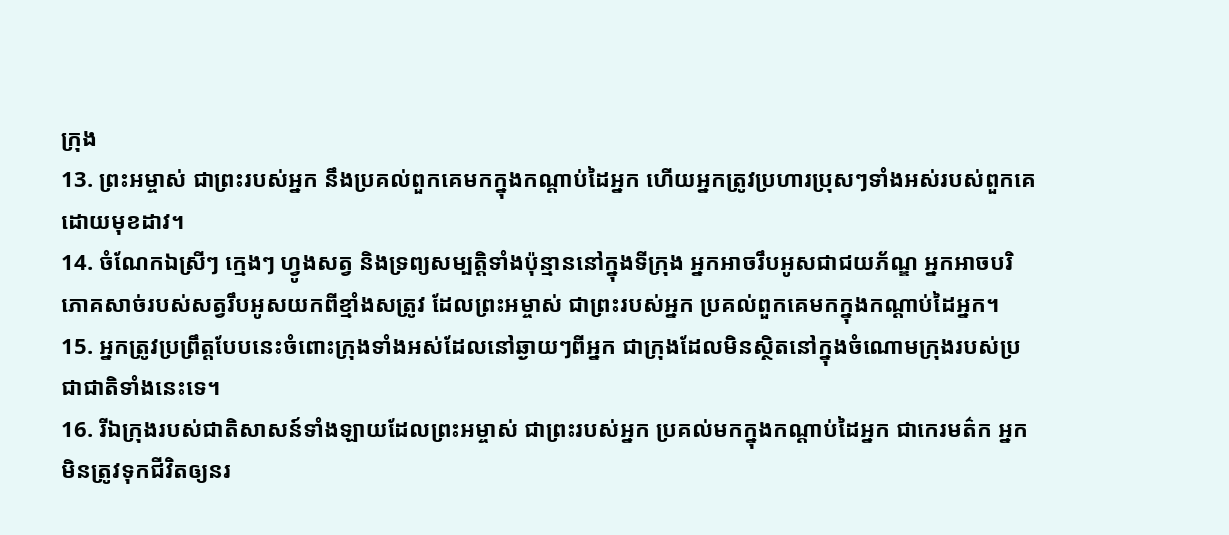ក្រុង
13. ព្រះអម្ចាស់ ជាព្រះរបស់អ្នក នឹងប្រគល់ពួកគេមកក្នុងកណ្ដាប់ដៃអ្នក ហើយអ្នកត្រូវប្រហារប្រុសៗទាំងអស់របស់ពួកគេ ដោយមុខដាវ។
14. ចំណែកឯស្រីៗ ក្មេងៗ ហ្វូងសត្វ និងទ្រព្យសម្បត្តិទាំងប៉ុន្មាននៅក្នុងទីក្រុង អ្នកអាចរឹបអូសជាជយភ័ណ្ឌ អ្នកអាចបរិភោគសាច់របស់សត្វរឹបអូសយកពីខ្មាំងសត្រូវ ដែលព្រះអម្ចាស់ ជាព្រះរបស់អ្នក ប្រគល់ពួកគេមកក្នុងកណ្ដាប់ដៃអ្នក។
15. អ្នកត្រូវប្រព្រឹត្តបែបនេះចំពោះក្រុងទាំងអស់ដែលនៅឆ្ងាយៗពីអ្នក ជាក្រុងដែលមិនស្ថិតនៅក្នុងចំណោមក្រុងរបស់ប្រជាជាតិទាំងនេះទេ។
16. រីឯក្រុងរបស់ជាតិសាសន៍ទាំងឡាយដែលព្រះអម្ចាស់ ជាព្រះរបស់អ្នក ប្រគល់មកក្នុងកណ្ដាប់ដៃអ្នក ជាកេរមត៌ក អ្នកមិនត្រូវទុកជីវិតឲ្យនរ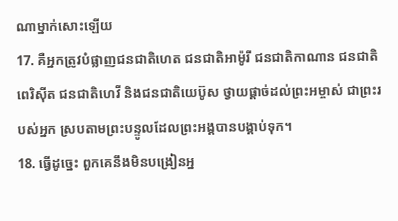ណាម្នាក់សោះឡើយ
17. គឺអ្នកត្រូវបំផ្លាញជនជាតិហេត ជនជាតិអាម៉ូរី ជនជាតិកាណាន ជនជាតិពេរិស៊ីត ជនជាតិហេវី និងជនជាតិយេប៊ូស ថ្វាយផ្ដាច់ដល់ព្រះអម្ចាស់ ជាព្រះរបស់អ្នក ស្របតាមព្រះបន្ទូលដែលព្រះអង្គបានបង្គាប់ទុក។
18. ធ្វើដូច្នេះ ពួកគេនឹងមិនបង្រៀនអ្ន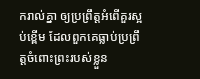ករាល់គ្នា ឲ្យប្រព្រឹត្តអំពើគួរស្អប់ខ្ពើម ដែលពួកគេធ្លាប់ប្រព្រឹត្តចំពោះព្រះរបស់ខ្លួន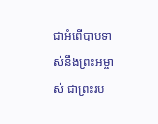ជាអំពើបាបទាស់នឹងព្រះអម្ចាស់ ជាព្រះរប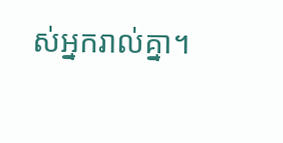ស់អ្នករាល់គ្នា។